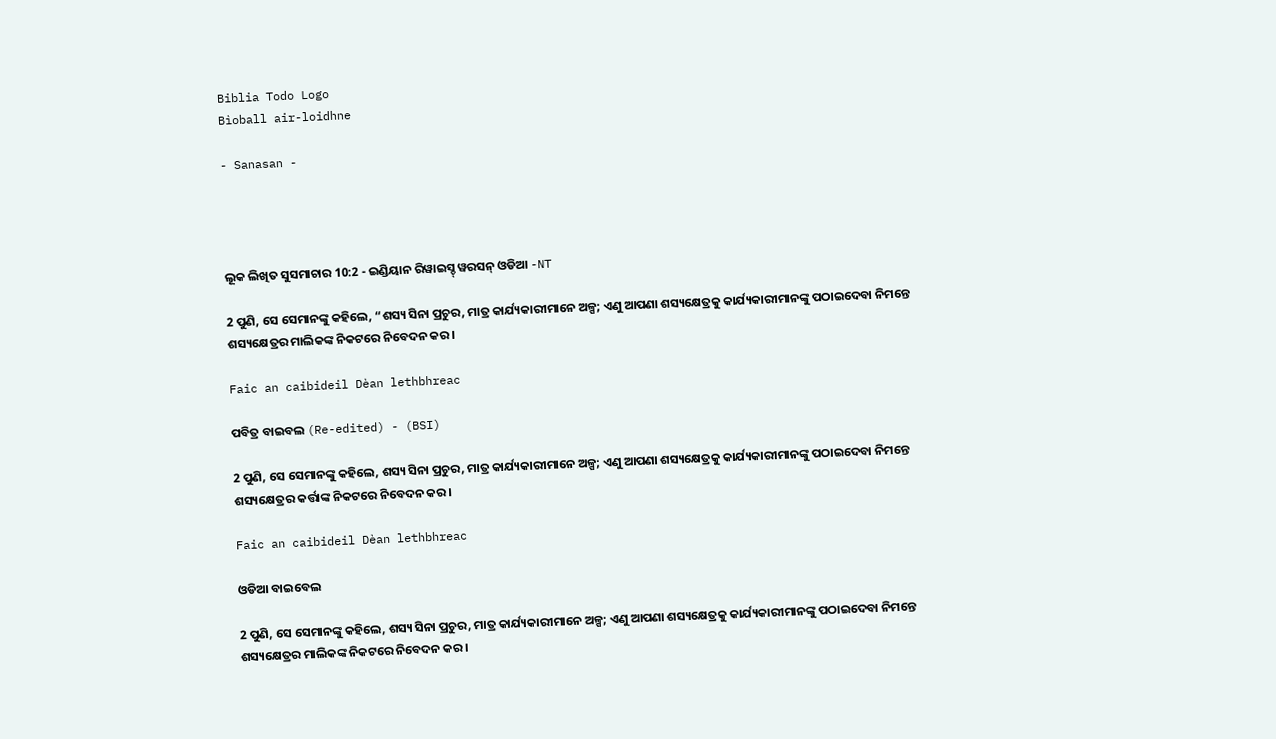Biblia Todo Logo
Bìoball air-loidhne

- Sanasan -




ଲୂକ ଲିଖିତ ସୁସମାଚାର 10:2 - ଇଣ୍ଡିୟାନ ରିୱାଇସ୍ଡ୍ ୱରସନ୍ ଓଡିଆ -NT

2 ପୁଣି, ସେ ସେମାନଙ୍କୁ କହିଲେ, “ଶସ୍ୟ ସିନା ପ୍ରଚୁର, ମାତ୍ର କାର୍ଯ୍ୟକାରୀମାନେ ଅଳ୍ପ; ଏଣୁ ଆପଣା ଶସ୍ୟକ୍ଷେତ୍ରକୁ କାର୍ଯ୍ୟକାରୀମାନଙ୍କୁ ପଠାଇଦେବା ନିମନ୍ତେ ଶସ୍ୟକ୍ଷେତ୍ରର ମାଲିକଙ୍କ ନିକଟରେ ନିବେଦନ କର।

Faic an caibideil Dèan lethbhreac

ପବିତ୍ର ବାଇବଲ (Re-edited) - (BSI)

2 ପୁଣି, ସେ ସେମାନଙ୍କୁ କହିଲେ, ଶସ୍ୟ ସିନା ପ୍ରଚୁର, ମାତ୍ର କାର୍ଯ୍ୟକାରୀମାନେ ଅଳ୍ପ; ଏଣୁ ଆପଣା ଶସ୍ୟକ୍ଷେତ୍ରକୁ କାର୍ଯ୍ୟକାରୀମାନଙ୍କୁ ପଠାଇଦେବା ନିମନ୍ତେ ଶସ୍ୟକ୍ଷେତ୍ରର କର୍ତ୍ତାଙ୍କ ନିକଟରେ ନିବେଦନ କର।

Faic an caibideil Dèan lethbhreac

ଓଡିଆ ବାଇବେଲ

2 ପୁଣି, ସେ ସେମାନଙ୍କୁ କହିଲେ, ଶସ୍ୟ ସିନା ପ୍ରଚୁର, ମାତ୍ର କାର୍ଯ୍ୟକାରୀମାନେ ଅଳ୍ପ; ଏଣୁ ଆପଣା ଶସ୍ୟକ୍ଷେତ୍ରକୁ କାର୍ଯ୍ୟକାରୀମାନଙ୍କୁ ପଠାଇଦେବା ନିମନ୍ତେ ଶସ୍ୟକ୍ଷେତ୍ରର ମାଲିକଙ୍କ ନିକଟରେ ନିବେଦନ କର ।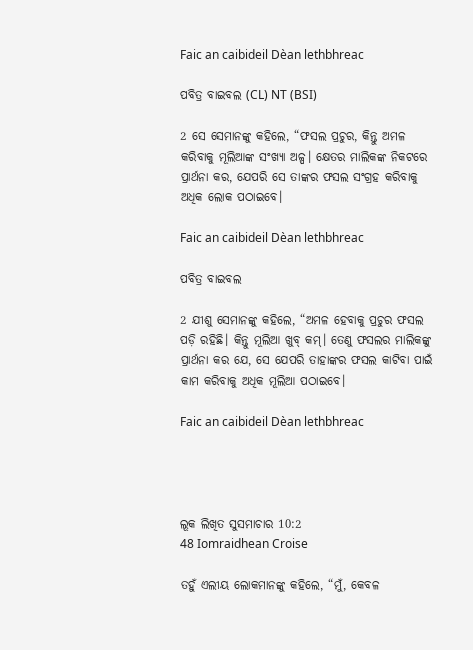Faic an caibideil Dèan lethbhreac

ପବିତ୍ର ବାଇବଲ (CL) NT (BSI)

2 ସେ ସେମାନଙ୍କୁ କହିଲେ, “ଫସଲ ପ୍ରଚୁର, କିନ୍ତୁ ଅମଳ କରିବାକୁ ମୂଲିଆଙ୍କ ସଂଖ୍ୟା ଅଳ୍ପ। କ୍ଷେତର ମାଲିକଙ୍କ ନିକଟରେ ପ୍ରାର୍ଥନା କର, ଯେପରି ସେ ତାଙ୍କର ଫସଲ ସଂଗ୍ରହ କରିବାକୁ ଅଧିକ ଲୋକ ପଠାଇବେ।

Faic an caibideil Dèan lethbhreac

ପବିତ୍ର ବାଇବଲ

2 ଯୀଶୁ ସେମାନଙ୍କୁ କହିଲେ, “ଅମଳ ହେବାକୁ ପ୍ରଚୁର ଫସଲ ପଡ଼ି ରହିଛି। କିନ୍ତୁ ମୂଲିଆ ଖୁବ୍ କମ୍। ତେଣୁ ଫସଲର ମାଲିକଙ୍କୁ ପ୍ରାର୍ଥନା କର ଯେ, ସେ ଯେପରି ତାହାଙ୍କର ଫସଲ କାଟିବା ପାଇଁ କାମ କରିବାକୁ ଅଧିକ ମୂଲିଆ ପଠାଇବେ।

Faic an caibideil Dèan lethbhreac




ଲୂକ ଲିଖିତ ସୁସମାଚାର 10:2
48 Iomraidhean Croise

ତହୁଁ ଏଲୀୟ ଲୋକମାନଙ୍କୁ କହିଲେ, “ମୁଁ, କେବଳ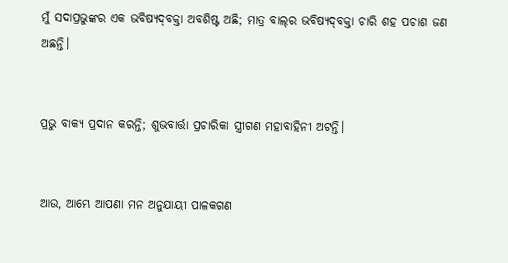ମୁଁ ସଦାପ୍ରଭୁଙ୍କର ଏକ ଭବିଷ୍ୟଦ୍‍ବକ୍ତା ଅବଶିଷ୍ଟ ଅଛି; ମାତ୍ର ବାଲ୍‍ର ଭବିଷ୍ୟଦ୍‍ବକ୍ତା ଚାରି ଶହ ପଚାଶ ଜଣ ଅଛନ୍ତି।


ପ୍ରଭୁ ବାକ୍ୟ ପ୍ରଦାନ କରନ୍ତି; ଶୁଭବାର୍ତ୍ତା ପ୍ରଚାରିକା ସ୍ତ୍ରୀଗଣ ମହାବାହିନୀ ଅଟନ୍ତି।


ଆଉ, ଆମ୍ଭେ ଆପଣା ମନ ଅନୁଯାୟୀ ପାଳକଗଣ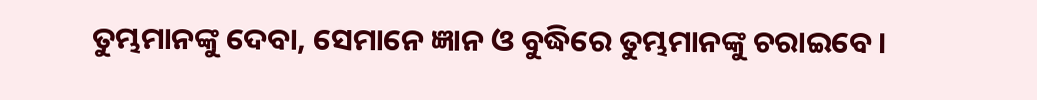ତୁମ୍ଭମାନଙ୍କୁ ଦେବା, ସେମାନେ ଜ୍ଞାନ ଓ ବୁଦ୍ଧିରେ ତୁମ୍ଭମାନଙ୍କୁ ଚରାଇବେ।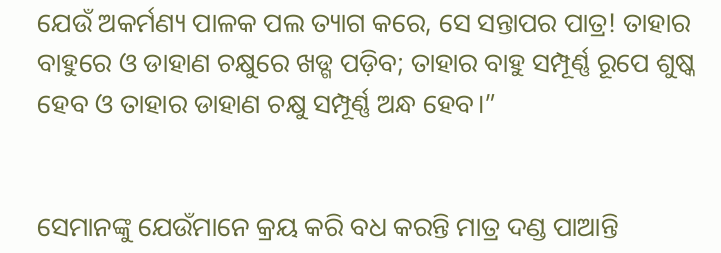ଯେଉଁ ଅକର୍ମଣ୍ୟ ପାଳକ ପଲ ତ୍ୟାଗ କରେ, ସେ ସନ୍ତାପର ପାତ୍ର! ତାହାର ବାହୁରେ ଓ ଡାହାଣ ଚକ୍ଷୁରେ ଖଡ୍ଗ ପଡ଼ିବ; ତାହାର ବାହୁ ସମ୍ପୂର୍ଣ୍ଣ ରୂପେ ଶୁଷ୍କ ହେବ ଓ ତାହାର ଡାହାଣ ଚକ୍ଷୁ ସମ୍ପୂର୍ଣ୍ଣ ଅନ୍ଧ ହେବ।”


ସେମାନଙ୍କୁ ଯେଉଁମାନେ କ୍ରୟ କରି ବଧ କରନ୍ତି ମାତ୍ର ଦଣ୍ଡ ପାଆନ୍ତି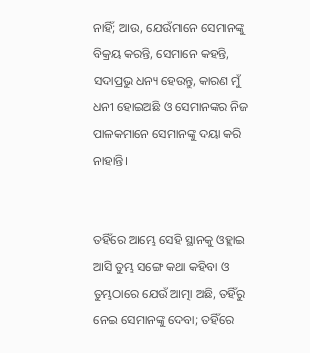ନାହିଁ; ଆଉ, ଯେଉଁମାନେ ସେମାନଙ୍କୁ ବିକ୍ରୟ କରନ୍ତି, ସେମାନେ କହନ୍ତି, ସଦାପ୍ରଭୁ ଧନ୍ୟ ହେଉନ୍ତୁ, କାରଣ ମୁଁ ଧନୀ ହୋଇଅଛି ଓ ସେମାନଙ୍କର ନିଜ ପାଳକମାନେ ସେମାନଙ୍କୁ ଦୟା କରି ନାହାନ୍ତି।


ତହିଁରେ ଆମ୍ଭେ ସେହି ସ୍ଥାନକୁ ଓହ୍ଲାଇ ଆସି ତୁମ୍ଭ ସଙ୍ଗେ କଥା କହିବା ଓ ତୁମ୍ଭଠାରେ ଯେଉଁ ଆତ୍ମା ଅଛି, ତହିଁରୁ ନେଇ ସେମାନଙ୍କୁ ଦେବା; ତହିଁରେ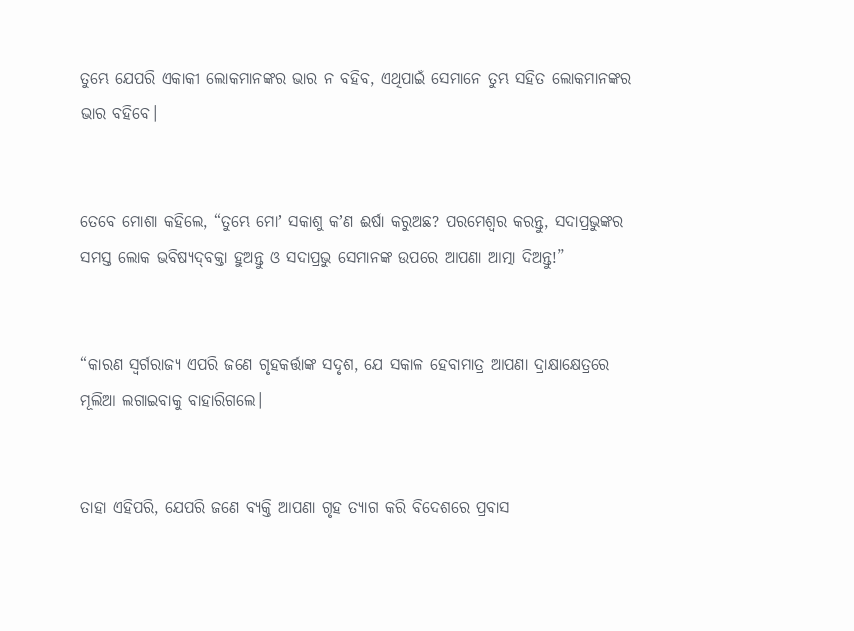ତୁମ୍ଭେ ଯେପରି ଏକାକୀ ଲୋକମାନଙ୍କର ଭାର ନ ବହିବ, ଏଥିପାଇଁ ସେମାନେ ତୁମ୍ଭ ସହିତ ଲୋକମାନଙ୍କର ଭାର ବହିବେ।


ତେବେ ମୋଶା କହିଲେ, “ତୁମ୍ଭେ ମୋʼ ସକାଶୁ କʼଣ ଈର୍ଷା କରୁଅଛ? ପରମେଶ୍ୱର କରନ୍ତୁ, ସଦାପ୍ରଭୁଙ୍କର ସମସ୍ତ ଲୋକ ଭବିଷ୍ୟଦ୍‍ବକ୍ତା ହୁଅନ୍ତୁ ଓ ସଦାପ୍ରଭୁ ସେମାନଙ୍କ ଉପରେ ଆପଣା ଆତ୍ମା ଦିଅନ୍ତୁ!”


“କାରଣ ସ୍ୱର୍ଗରାଜ୍ୟ ଏପରି ଜଣେ ଗୃହକର୍ତ୍ତାଙ୍କ ସଦୃଶ, ଯେ ସକାଳ ହେବାମାତ୍ର ଆପଣା ଦ୍ରାକ୍ଷାକ୍ଷେତ୍ରରେ ମୂଲିଆ ଲଗାଇବାକୁ ବାହାରିଗଲେ।


ତାହା ଏହିପରି, ଯେପରି ଜଣେ ବ୍ୟକ୍ତି ଆପଣା ଗୃହ ତ୍ୟାଗ କରି ବିଦେଶରେ ପ୍ରବାସ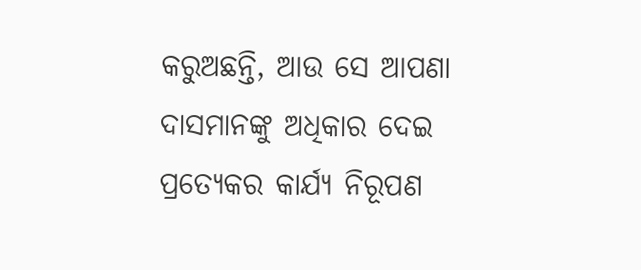କରୁଅଛନ୍ତି, ଆଉ ସେ ଆପଣା ଦାସମାନଙ୍କୁ ଅଧିକାର ଦେଇ ପ୍ରତ୍ୟେକର କାର୍ଯ୍ୟ ନିରୂପଣ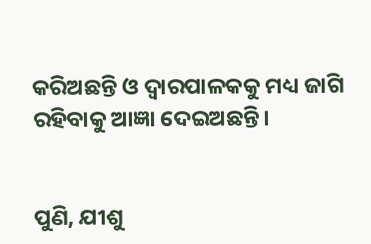କରିଅଛନ୍ତି ଓ ଦ୍ୱାରପାଳକକୁ ମଧ୍ୟ ଜାଗି ରହିବାକୁ ଆଜ୍ଞା ଦେଇଅଛନ୍ତି।


ପୁଣି, ଯୀଶୁ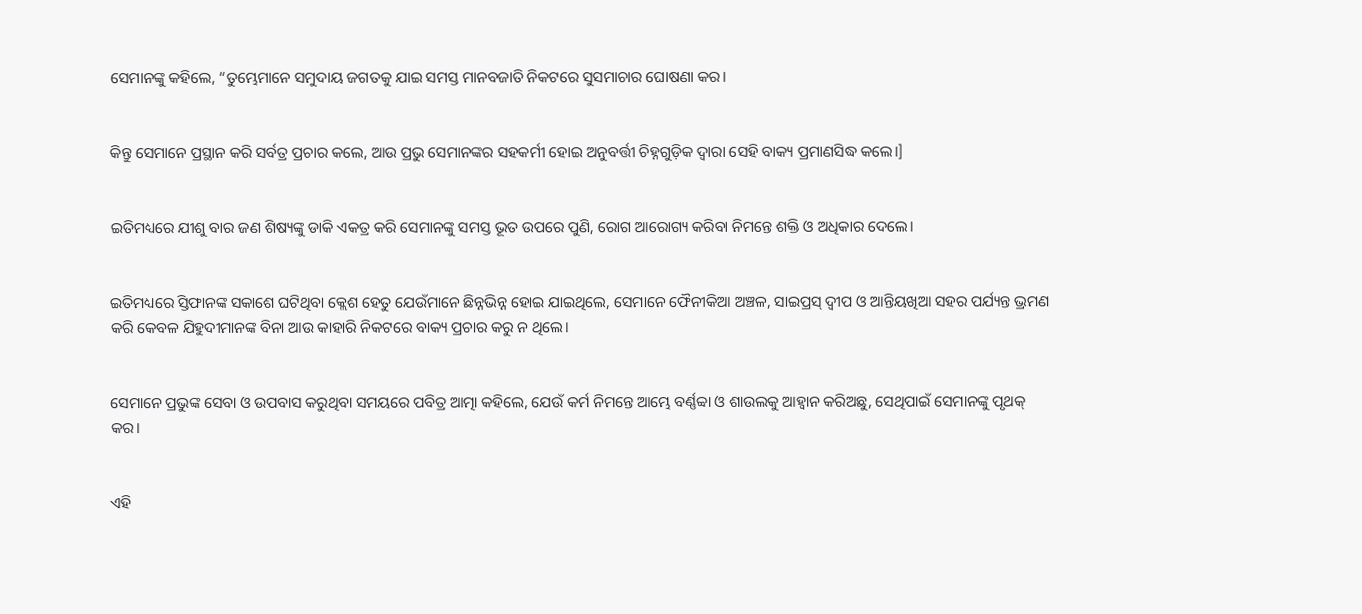ସେମାନଙ୍କୁ କହିଲେ, “ତୁମ୍ଭେମାନେ ସମୁଦାୟ ଜଗତକୁ ଯାଇ ସମସ୍ତ ମାନବଜାତି ନିକଟରେ ସୁସମାଚାର ଘୋଷଣା କର।


କିନ୍ତୁ ସେମାନେ ପ୍ରସ୍ଥାନ କରି ସର୍ବତ୍ର ପ୍ରଚାର କଲେ, ଆଉ ପ୍ରଭୁ ସେମାନଙ୍କର ସହକର୍ମୀ ହୋଇ ଅନୁବର୍ତ୍ତୀ ଚିହ୍ନଗୁଡ଼ିକ ଦ୍ୱାରା ସେହି ବାକ୍ୟ ପ୍ରମାଣସିଦ୍ଧ କଲେ।]


ଇତିମଧ୍ୟରେ ଯୀଶୁ ବାର ଜଣ ଶିଷ୍ୟଙ୍କୁ ଡାକି ଏକତ୍ର କରି ସେମାନଙ୍କୁ ସମସ୍ତ ଭୂତ ଉପରେ ପୁଣି, ରୋଗ ଆରୋଗ୍ୟ କରିବା ନିମନ୍ତେ ଶକ୍ତି ଓ ଅଧିକାର ଦେଲେ।


ଇତିମଧ୍ୟରେ ସ୍ତିଫାନଙ୍କ ସକାଶେ ଘଟିଥିବା କ୍ଲେଶ ହେତୁ ଯେଉଁମାନେ ଛିନ୍ନଭିନ୍ନ ହୋଇ ଯାଇଥିଲେ, ସେମାନେ ଫୈନୀକିଆ ଅଞ୍ଚଳ, ସାଇପ୍ରସ୍ ଦ୍ୱୀପ ଓ ଆନ୍ତିୟଖିଆ ସହର ପର୍ଯ୍ୟନ୍ତ ଭ୍ରମଣ କରି କେବଳ ଯିହୁଦୀମାନଙ୍କ ବିନା ଆଉ କାହାରି ନିକଟରେ ବାକ୍ୟ ପ୍ରଚାର କରୁ ନ ଥିଲେ।


ସେମାନେ ପ୍ରଭୁଙ୍କ ସେବା ଓ ଉପବାସ କରୁଥିବା ସମୟରେ ପବିତ୍ର ଆତ୍ମା କହିଲେ, ଯେଉଁ କର୍ମ ନିମନ୍ତେ ଆମ୍ଭେ ବର୍ଣ୍ଣବ୍ବା ଓ ଶାଉଲକୁ ଆହ୍ୱାନ କରିଅଛୁ, ସେଥିପାଇଁ ସେମାନଙ୍କୁ ପୃଥକ୍ କର।


ଏହି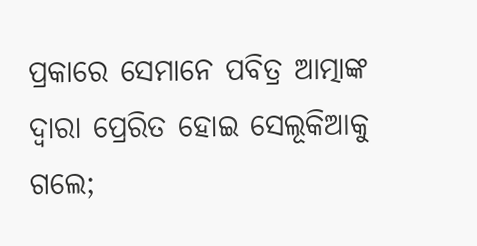ପ୍ରକାରେ ସେମାନେ ପବିତ୍ର ଆତ୍ମାଙ୍କ ଦ୍ୱାରା ପ୍ରେରିତ ହୋଇ ସେଲୂକିଆକୁ ଗଲେ;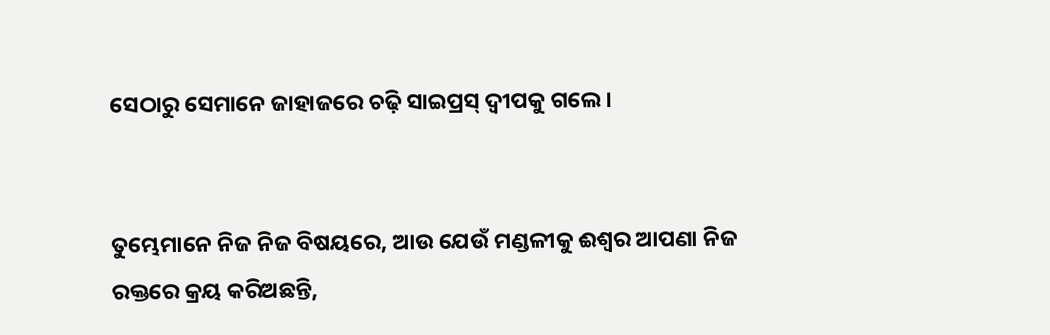ସେଠାରୁ ସେମାନେ ଜାହାଜରେ ଚଢ଼ି ସାଇପ୍ରସ୍ ଦ୍ବୀପକୁ ଗଲେ।


ତୁମ୍ଭେମାନେ ନିଜ ନିଜ ବିଷୟରେ, ଆଉ ଯେଉଁ ମଣ୍ଡଳୀକୁ ଈଶ୍ବର ଆପଣା ନିଜ ରକ୍ତରେ କ୍ରୟ କରିଅଛନ୍ତି,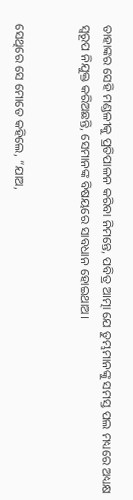ତାହାଙ୍କର ସେହି ମଣ୍ଡଳୀକୁ ପ୍ରତିପାଳନ କରିବା ନିମନ୍ତେ, ପବିତ୍ର ଆତ୍ମା ଯେ ତୁମ୍ଭମାନଙ୍କୁ ସମସ୍ତ ପଲ ମଧ୍ୟରେ ଅଧ୍ୟକ୍ଷ ସ୍ୱରୂପ ନିଯୁକ୍ତ କରିଅଛନ୍ତି, ସେମାନଙ୍କ ବିଷୟରେ ସାବଧାନ ହୋଇଥାଅ।


ସେଥିରେ ସେ ମୋତେ କହିଲେ, “ଯାଅ,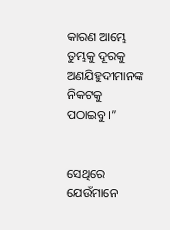କାରଣ ଆମ୍ଭେ ତୁମ୍ଭକୁ ଦୂରକୁ ଅଣଯିହୁଦୀମାନଙ୍କ ନିକଟକୁ ପଠାଇବୁ।”


ସେଥିରେ ଯେଉଁମାନେ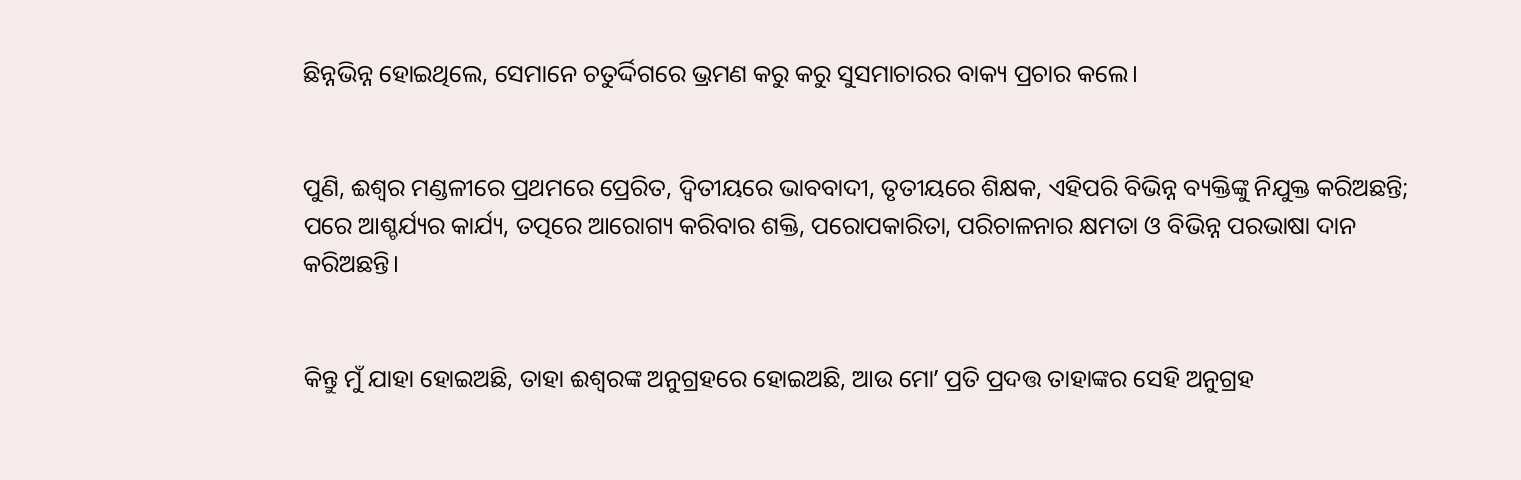ଛିନ୍ନଭିନ୍ନ ହୋଇଥିଲେ, ସେମାନେ ଚତୁର୍ଦ୍ଦିଗରେ ଭ୍ରମଣ କରୁ କରୁ ସୁସମାଚାରର ବାକ୍ୟ ପ୍ରଚାର କଲେ।


ପୁଣି, ଈଶ୍ବର ମଣ୍ଡଳୀରେ ପ୍ରଥମରେ ପ୍ରେରିତ, ଦ୍ୱିତୀୟରେ ଭାବବାଦୀ, ତୃତୀୟରେ ଶିକ୍ଷକ, ଏହିପରି ବିଭିନ୍ନ ବ୍ୟକ୍ତିଙ୍କୁ ନିଯୁକ୍ତ କରିଅଛନ୍ତି; ପରେ ଆଶ୍ଚର୍ଯ୍ୟର କାର୍ଯ୍ୟ, ତତ୍ପରେ ଆରୋଗ୍ୟ କରିବାର ଶକ୍ତି, ପରୋପକାରିତା, ପରିଚାଳନାର କ୍ଷମତା ଓ ବିଭିନ୍ନ ପରଭାଷା ଦାନ କରିଅଛନ୍ତି।


କିନ୍ତୁ ମୁଁ ଯାହା ହୋଇଅଛି, ତାହା ଈଶ୍ବରଙ୍କ ଅନୁଗ୍ରହରେ ହୋଇଅଛି, ଆଉ ମୋʼ ପ୍ରତି ପ୍ରଦତ୍ତ ତାହାଙ୍କର ସେହି ଅନୁଗ୍ରହ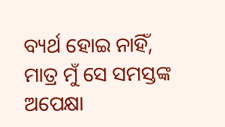ବ୍ୟର୍ଥ ହୋଇ ନାହିଁ, ମାତ୍ର ମୁଁ ସେ ସମସ୍ତଙ୍କ ଅପେକ୍ଷା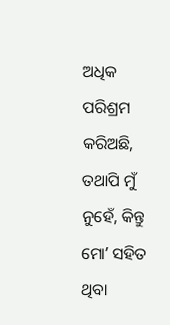ଅଧିକ ପରିଶ୍ରମ କରିଅଛି, ତଥାପି ମୁଁ ନୁହେଁ, କିନ୍ତୁ ମୋʼ ସହିତ ଥିବା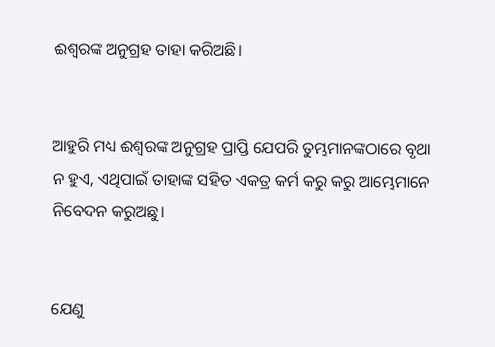ଈଶ୍ବରଙ୍କ ଅନୁଗ୍ରହ ତାହା କରିଅଛି।


ଆହୁରି ମଧ୍ୟ ଈଶ୍ବରଙ୍କ ଅନୁଗ୍ରହ ପ୍ରାପ୍ତି ଯେପରି ତୁମ୍ଭମାନଙ୍କଠାରେ ବୃଥା ନ ହୁଏ, ଏଥିପାଇଁ ତାହାଙ୍କ ସହିତ ଏକତ୍ର କର୍ମ କରୁ କରୁ ଆମ୍ଭେମାନେ ନିବେଦନ କରୁଅଛୁ।


ଯେଣୁ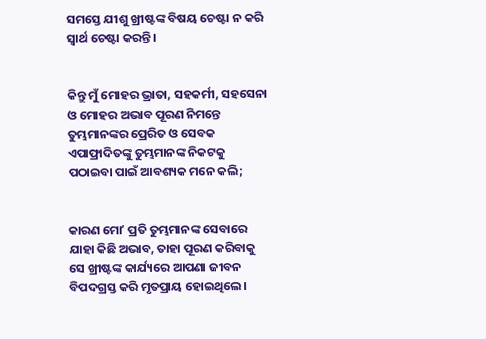ସମସ୍ତେ ଯୀଶୁ ଖ୍ରୀଷ୍ଟଙ୍କ ବିଷୟ ଚେଷ୍ଟା ନ କରି ସ୍ୱାର୍ଥ ଚେଷ୍ଟା କରନ୍ତି।


କିନ୍ତୁ ମୁଁ ମୋହର ଭ୍ରାତା, ସହକର୍ମୀ, ସହସେନା ଓ ମୋହର ଅଭାବ ପୂରଣ ନିମନ୍ତେ ତୁମ୍ଭମାନଙ୍କର ପ୍ରେରିତ ଓ ସେବକ ଏପାଫ୍ରାଦିତଙ୍କୁ ତୁମ୍ଭମାନଙ୍କ ନିକଟକୁ ପଠାଇବା ପାଇଁ ଆବଶ୍ୟକ ମନେ କଲି;


କାରଣ ମୋʼ ପ୍ରତି ତୁମ୍ଭମାନଙ୍କ ସେବାରେ ଯାହା କିଛି ଅଭାବ, ତାହା ପୂରଣ କରିବାକୁ ସେ ଖ୍ରୀଷ୍ଟଙ୍କ କାର୍ଯ୍ୟରେ ଆପଣା ଜୀବନ ବିପଦଗ୍ରସ୍ତ କରି ମୃତପ୍ରାୟ ହୋଇଥିଲେ।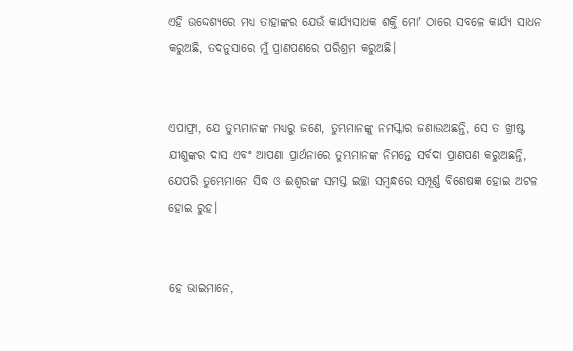ଏହି ଉଦ୍ଦେଶ୍ୟରେ ମଧ୍ୟ ତାହାଙ୍କର ଯେଉଁ କାର୍ଯ୍ୟସାଧକ ଶକ୍ତି ମୋʼ ଠାରେ ସବଳେ କାର୍ଯ୍ୟ ସାଧନ କରୁଅଛି, ତଦନୁସାରେ ମୁଁ ପ୍ରାଣପଣରେ ପରିଶ୍ରମ କରୁଅଛି।


ଏପାଫ୍ରା, ଯେ ତୁମ୍ଭମାନଙ୍କ ମଧ୍ୟରୁ ଜଣେ, ତୁମ୍ଭମାନଙ୍କୁ ନମସ୍କାର ଜଣାଉଅଛନ୍ତି, ସେ ତ ଖ୍ରୀଷ୍ଟ ଯୀଶୁଙ୍କର ଦାସ ଏବଂ ଆପଣା ପ୍ରାର୍ଥନାରେ ତୁମ୍ଭମାନଙ୍କ ନିମନ୍ତେ ସର୍ବଦା ପ୍ରାଣପଣ କରୁଅଛନ୍ତି, ଯେପରି ତୁମ୍ଭେମାନେ ସିଦ୍ଧ ଓ ଈଶ୍ବରଙ୍କ ସମସ୍ତ ଇଚ୍ଛା ସମ୍ବନ୍ଧରେ ସମ୍ପୂର୍ଣ୍ଣ ବିଶେଷଜ୍ଞ ହୋଇ ଅଟଳ ହୋଇ ରୁହ।


ହେ ଭାଇମାନେ,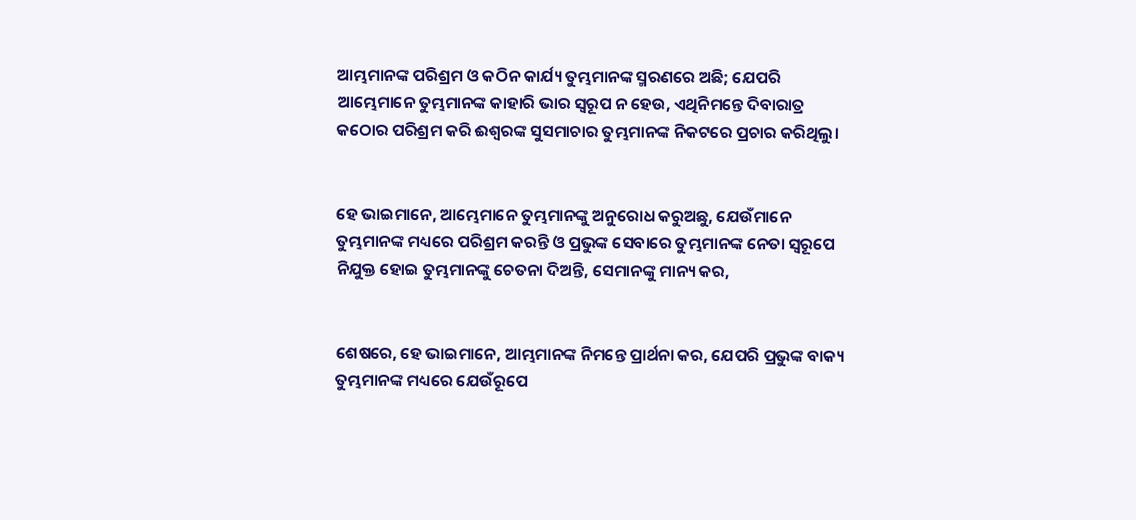ଆମ୍ଭମାନଙ୍କ ପରିଶ୍ରମ ଓ କଠିନ କାର୍ଯ୍ୟ ତୁମ୍ଭମାନଙ୍କ ସ୍ମରଣରେ ଅଛି; ଯେପରି ଆମ୍ଭେମାନେ ତୁମ୍ଭମାନଙ୍କ କାହାରି ଭାର ସ୍ୱରୂପ ନ ହେଉ, ଏଥିନିମନ୍ତେ ଦିବାରାତ୍ର କଠୋର ପରିଶ୍ରମ କରି ଈଶ୍ବରଙ୍କ ସୁସମାଚାର ତୁମ୍ଭମାନଙ୍କ ନିକଟରେ ପ୍ରଚାର କରିଥିଲୁ।


ହେ ଭାଇମାନେ, ଆମ୍ଭେମାନେ ତୁମ୍ଭମାନଙ୍କୁ ଅନୁରୋଧ କରୁଅଛୁ, ଯେଉଁମାନେ ତୁମ୍ଭମାନଙ୍କ ମଧ୍ୟରେ ପରିଶ୍ରମ କରନ୍ତି ଓ ପ୍ରଭୁଙ୍କ ସେବାରେ ତୁମ୍ଭମାନଙ୍କ ନେତା ସ୍ୱରୂପେ ନିଯୁକ୍ତ ହୋଇ ତୁମ୍ଭମାନଙ୍କୁ ଚେତନା ଦିଅନ୍ତି, ସେମାନଙ୍କୁ ମାନ୍ୟ କର,


ଶେଷରେ, ହେ ଭାଇମାନେ, ଆମ୍ଭମାନଙ୍କ ନିମନ୍ତେ ପ୍ରାର୍ଥନା କର, ଯେପରି ପ୍ରଭୁଙ୍କ ବାକ୍ୟ ତୁମ୍ଭମାନଙ୍କ ମଧ୍ୟରେ ଯେଉଁରୂପେ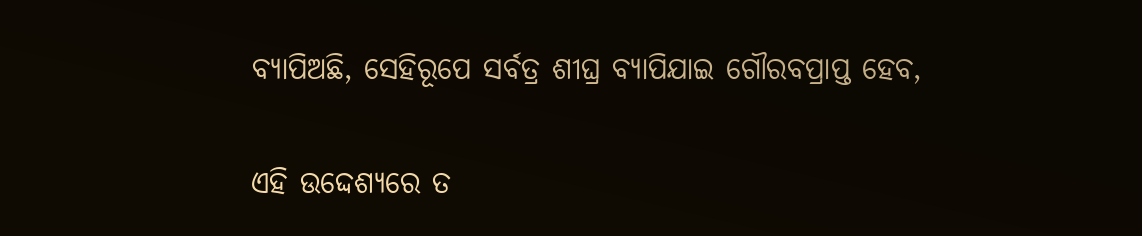ବ୍ୟାପିଅଛି, ସେହିରୂପେ ସର୍ବତ୍ର ଶୀଘ୍ର ବ୍ୟାପିଯାଇ ଗୌରବପ୍ରାପ୍ତ ହେବ,


ଏହି ଉଦ୍ଦେଶ୍ୟରେ ତ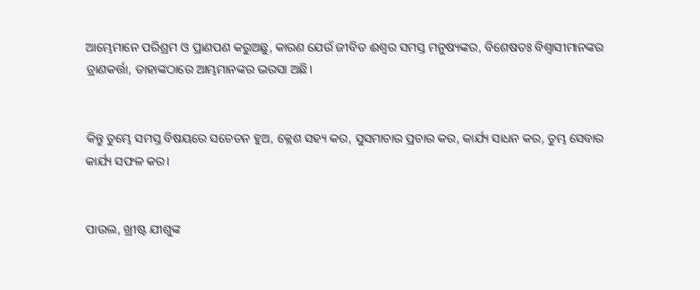ଆମ୍ଭେମାନେ ପରିଶ୍ରମ ଓ ପ୍ରାଣପଣ କରୁଅଛୁ, କାରଣ ଯେଉଁ ଜୀବିତ ଈଶ୍ବର ସମସ୍ତ ମନୁଷ୍ୟଙ୍କର, ବିଶେଷତଃ ବିଶ୍ଵାସୀମାନଙ୍କର ତ୍ରାଣକର୍ତ୍ତା, ତାହାଙ୍କଠାରେ ଆମ୍ଭମାନଙ୍କର ଭରସା ଅଛି।


କିନ୍ତୁ ତୁମ୍ଭେ ସମସ୍ତ ବିଷୟରେ ସଚେତନ ହୁଅ, କ୍ଲେଶ ସହ୍ୟ କର, ସୁସମାଚାର ପ୍ରଚାର କର, କାର୍ଯ୍ୟ ସାଧନ କର, ତୁମ୍ଭ ସେବାର କାର୍ଯ୍ୟ ସଫଳ କର।


ପାଉଲ, ଖ୍ରୀଷ୍ଟ ଯୀଶୁଙ୍କ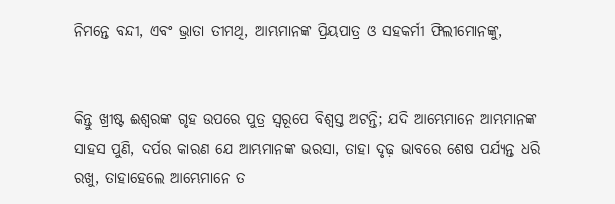ନିମନ୍ତେ ବନ୍ଦୀ, ଏବଂ ଭ୍ରାତା ତୀମଥି, ଆମ୍ଭମାନଙ୍କ ପ୍ରିୟପାତ୍ର ଓ ସହକର୍ମୀ ଫିଲୀମୋନଙ୍କୁ,


କିନ୍ତୁ ଖ୍ରୀଷ୍ଟ ଈଶ୍ବରଙ୍କ ଗୃହ ଉପରେ ପୁତ୍ର ସ୍ୱରୂପେ ବିଶ୍ୱସ୍ତ ଅଟନ୍ତି; ଯଦି ଆମ୍ଭେମାନେ ଆମ୍ଭମାନଙ୍କ ସାହସ ପୁଣି, ଦର୍ପର କାରଣ ଯେ ଆମ୍ଭମାନଙ୍କ ଭରସା, ତାହା ଦୃଢ଼ ଭାବରେ ଶେଷ ପର୍ଯ୍ୟନ୍ତ ଧରି ରଖୁ, ତାହାହେଲେ ଆମ୍ଭେମାନେ ତ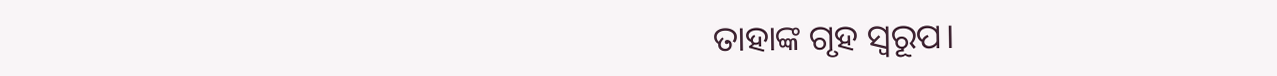ତାହାଙ୍କ ଗୃହ ସ୍ୱରୂପ।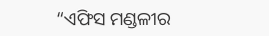“ଏଫିସ ମଣ୍ଡଳୀର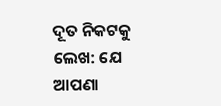ଦୂତ ନିକଟକୁ ଲେଖ: ଯେ ଆପଣା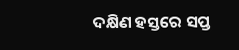ଦକ୍ଷିଣ ହସ୍ତରେ ସପ୍ତ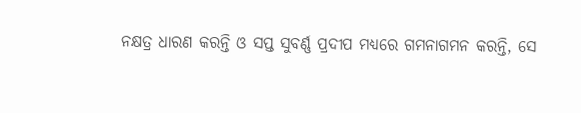ନକ୍ଷତ୍ର ଧାରଣ କରନ୍ତି ଓ ସପ୍ତ ସୁବର୍ଣ୍ଣ ପ୍ରଦୀପ ମଧ୍ୟରେ ଗମନାଗମନ କରନ୍ତି, ସେ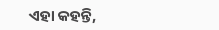ଏହା କହନ୍ତି,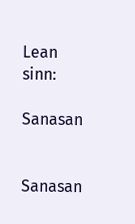Lean sinn:

Sanasan


Sanasan